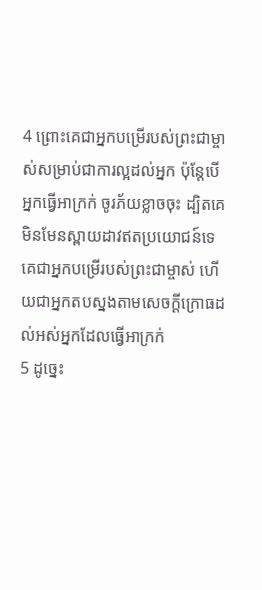4 ព្រោះគេជាអ្នកបម្រើរបស់ព្រះជាម្ចាស់សម្រាប់ជាការល្អដល់អ្នក ប៉ុន្ដែបើអ្នកធ្វើអាក្រក់ ចូរភ័យខ្លាចចុះ ដ្បិតគេមិនមែនស្ពាយដាវឥតប្រយោជន៍ទេ គេជាអ្នកបម្រើរបស់ព្រះជាម្ចាស់ ហើយជាអ្នកតបស្នងតាមសេចក្ដីក្រោធដល់អស់អ្នកដែលធ្វើអាក្រក់
5 ដូច្នេះ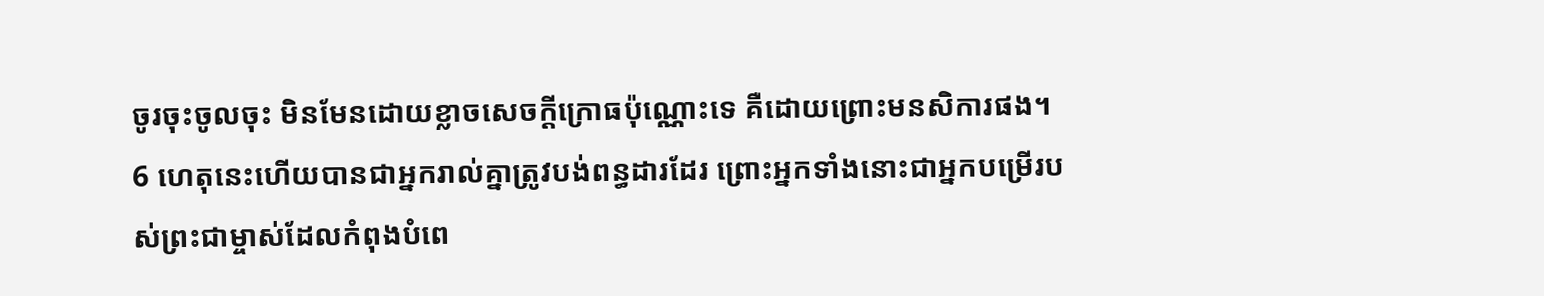ចូរចុះចូលចុះ មិនមែនដោយខ្លាចសេចក្ដីក្រោធប៉ុណ្ណោះទេ គឺដោយព្រោះមនសិការផង។
6 ហេតុនេះហើយបានជាអ្នករាល់គ្នាត្រូវបង់ពន្ធដារដែរ ព្រោះអ្នកទាំងនោះជាអ្នកបម្រើរបស់ព្រះជាម្ចាស់ដែលកំពុងបំពេ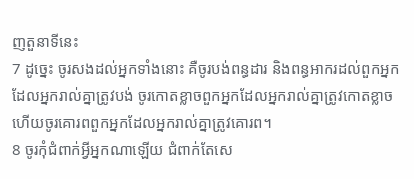ញតួនាទីនេះ
7 ដូច្នេះ ចូរសងដល់អ្នកទាំងនោះ គឺចូរបង់ពន្ធដារ និងពន្ធអាករដល់ពួកអ្នកដែលអ្នករាល់គ្នាត្រូវបង់ ចូរកោតខ្លាចពួកអ្នកដែលអ្នករាល់គ្នាត្រូវកោតខ្លាច ហើយចូរគោរពពួកអ្នកដែលអ្នករាល់គ្នាត្រូវគោរព។
8 ចូរកុំជំពាក់អ្វីអ្នកណាឡើយ ជំពាក់តែសេ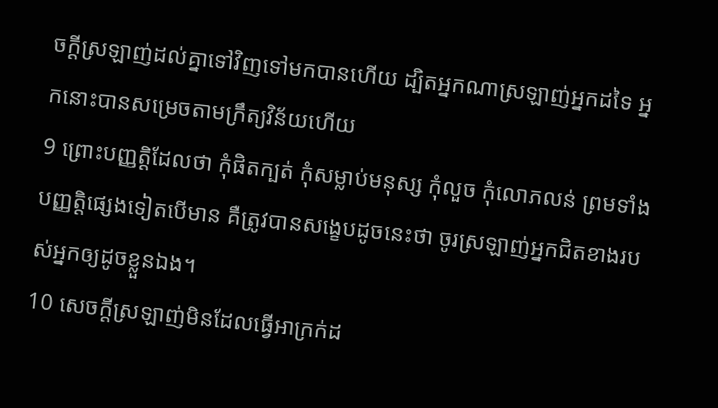ចក្ដីស្រឡាញ់ដល់គ្នាទៅវិញទៅមកបានហើយ ដ្បិតអ្នកណាស្រឡាញ់អ្នកដទៃ អ្នកនោះបានសម្រេចតាមក្រឹត្យវិន័យហើយ
9 ព្រោះបញ្ញត្ដិដែលថា កុំផិតក្បត់ កុំសម្លាប់មនុស្ស កុំលួច កុំលោភលន់ ព្រមទាំងបញ្ញត្ដិផ្សេងទៀតបើមាន គឺត្រូវបានសង្ខេបដូចនេះថា ចូរស្រឡាញ់អ្នកជិតខាងរបស់អ្នកឲ្យដូចខ្លួនឯង។
10 សេចក្ដីស្រឡាញ់មិនដែលធ្វើអាក្រក់ដ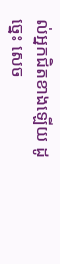ល់អ្នកជិតខាងឡើយ ដូច្នេះ សេច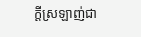ក្ដីស្រឡាញ់ជា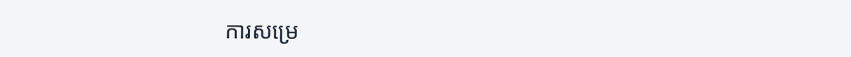ការសម្រេ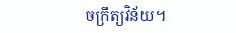ចក្រឹត្យវិន័យ។